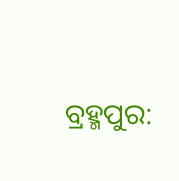ବ୍ରହ୍ମପୁର: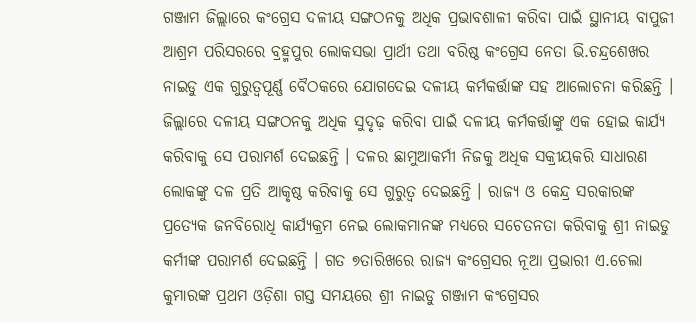ଗଞ୍ଜାମ ଜିଲ୍ଲାରେ କଂଗ୍ରେସ ଦଳୀୟ ସଙ୍ଗଠନକୁ ଅଧିକ ପ୍ରଭାବଶାଳୀ କରିବା ପାଇଁ ସ୍ଥାନୀୟ ବାପୁଜୀ ଆଶ୍ରମ ପରିସରରେ ବ୍ରହ୍ମପୁର ଲୋକସଭା ପ୍ରାର୍ଥୀ ତଥା ବରିଷ୍ଠ କଂଗ୍ରେସ ନେତା ଭି.ଚନ୍ଦ୍ରଶେଖର ନାଇଡୁ ଏକ ଗୁରୁତ୍ୱପୂର୍ଣ୍ଣ ବୈଠକରେ ଯୋଗଦେଇ ଦଳୀୟ କର୍ମକର୍ତ୍ତାଙ୍କ ସହ ଆଲୋଚନା କରିଛନ୍ତି । ଜିଲ୍ଲାରେ ଦଳୀୟ ସଙ୍ଗଠନକୁ ଅଧିକ ସୁଦୃଢ଼ କରିବା ପାଇଁ ଦଳୀୟ କର୍ମକର୍ତ୍ତାଙ୍କୁ ଏକ ହୋଇ କାର୍ଯ୍ୟ କରିବାକୁ ସେ ପରାମର୍ଶ ଦେଇଛନ୍ତି । ଦଳର ଛାମୁଆକର୍ମୀ ନିଜକୁ ଅଧିକ ସକ୍ରୀୟକରି ସାଧାରଣ ଲୋକଙ୍କୁ ଦଳ ପ୍ରତି ଆକୃଷ୍ଠ କରିବାକୁ ସେ ଗୁରୁତ୍ୱ ଦେଇଛନ୍ତି । ରାଜ୍ୟ ଓ କେନ୍ଦ୍ର ସରକାରଙ୍କ ପ୍ରତ୍ୟେକ ଜନବିରୋଧି କାର୍ଯ୍ୟକ୍ରମ ନେଇ ଲୋକମାନଙ୍କ ମଧ୍ୟରେ ସଚେତନତା କରିବାକୁ ଶ୍ରୀ ନାଇଡୁ କର୍ମୀଙ୍କ ପରାମର୍ଶ ଦେଇଛନ୍ତି । ଗତ ୭ତାରିଖରେ ରାଜ୍ୟ କଂଗ୍ରେସର ନୂଆ ପ୍ରଭାରୀ ଏ.ଚେଲା କୁମାରଙ୍କ ପ୍ରଥମ ଓଡ଼ିଶା ଗସ୍ତ ସମୟରେ ଶ୍ରୀ ନାଇଡୁ ଗଞ୍ଜାମ କଂଗ୍ରେସର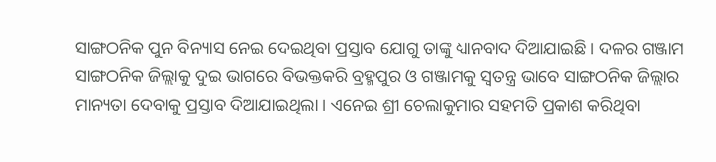ସାଙ୍ଗଠନିକ ପୁନ ବିନ୍ୟାସ ନେଇ ଦେଇଥିବା ପ୍ରସ୍ତାବ ଯୋଗୁ ତାଙ୍କୁ ଧ୍ୟାନବାଦ ଦିଆଯାଇଛି । ଦଳର ଗଞ୍ଜାମ ସାଙ୍ଗଠନିକ ଜିଲ୍ଲାକୁ ଦୁଇ ଭାଗରେ ବିଭକ୍ତକରି ବ୍ରହ୍ମପୁର ଓ ଗଞ୍ଜାମକୁ ସ୍ୱତନ୍ତ୍ର ଭାବେ ସାଙ୍ଗଠନିକ ଜିଲ୍ଲାର ମାନ୍ୟତା ଦେବାକୁ ପ୍ରସ୍ତାବ ଦିଆଯାଇଥିଲା । ଏନେଇ ଶ୍ରୀ ଚେଲାକୁମାର ସହମତି ପ୍ରକାଶ କରିଥିବା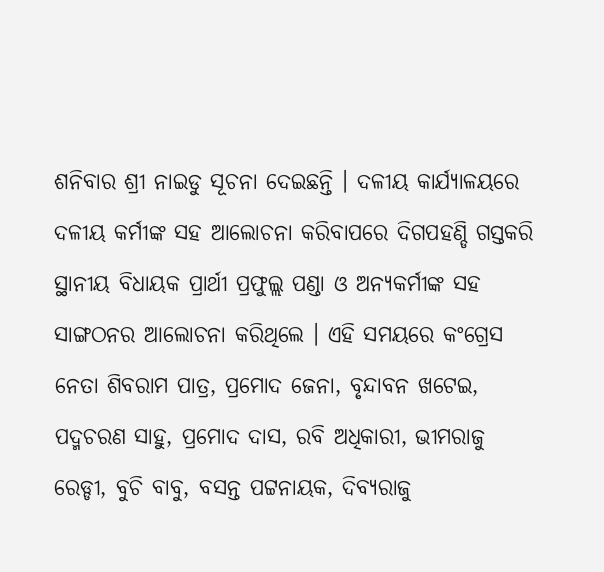ଶନିବାର ଶ୍ରୀ ନାଇଡୁ ସୂଚନା ଦେଇଛନ୍ତି । ଦଳୀୟ କାର୍ଯ୍ୟାଳୟରେ ଦଳୀୟ କର୍ମୀଙ୍କ ସହ ଆଲୋଚନା କରିବାପରେ ଦିଗପହଣ୍ଡି ଗସ୍ତକରି ସ୍ଥାନୀୟ ବିଧାୟକ ପ୍ରାର୍ଥୀ ପ୍ରଫୁଲ୍ଲ ପଣ୍ଡା ଓ ଅନ୍ୟକର୍ମୀଙ୍କ ସହ ସାଙ୍ଗଠନର ଆଲୋଚନା କରିଥିଲେ । ଏହି ସମୟରେ କଂଗ୍ରେସ ନେତା ଶିବରାମ ପାତ୍ର, ପ୍ରମୋଦ ଜେନା, ବୃନ୍ଦାବନ ଖଟେଇ, ପଦ୍ମଚରଣ ସାହୁ, ପ୍ରମୋଦ ଦାସ, ରବି ଅଧିକାରୀ, ଭୀମରାଜୁ ରେଡ୍ଡୀ, ବୁଚି ବାବୁ, ବସନ୍ତ ପଟ୍ଟନାୟକ, ଦିବ୍ୟରାଜୁ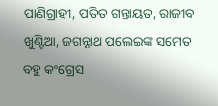ପାଣିଗ୍ରାହୀ, ପତିତ ଗନ୍ତାୟତ, ରାଜୀବ ଖୁଣ୍ଟିଆ, ଜଗନ୍ନାଥ ପଲେଇଙ୍କ ସମେତ ବହୁ କଂଗ୍ରେସ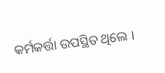କର୍ମକର୍ତ୍ତା ଉପସ୍ଥିତ ଥିଲେ ।